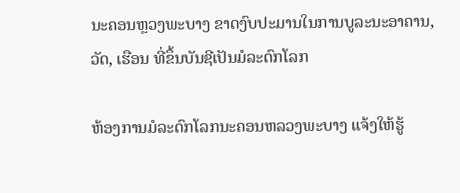ນະຄອນຫຼວງພະບາງ ຂາດງົບປະມານໃນການບູລະນະອາຄານ, ວັດ, ເຮືອນ ທີ່ຂຶ້ນບັນຊີເປັນມໍລະດົກໂລກ

ຫ້ອງການມໍລະດົກໂລກນະຄອນຫລວງພະບາງ ແຈ້ງໃຫ້ຮູ້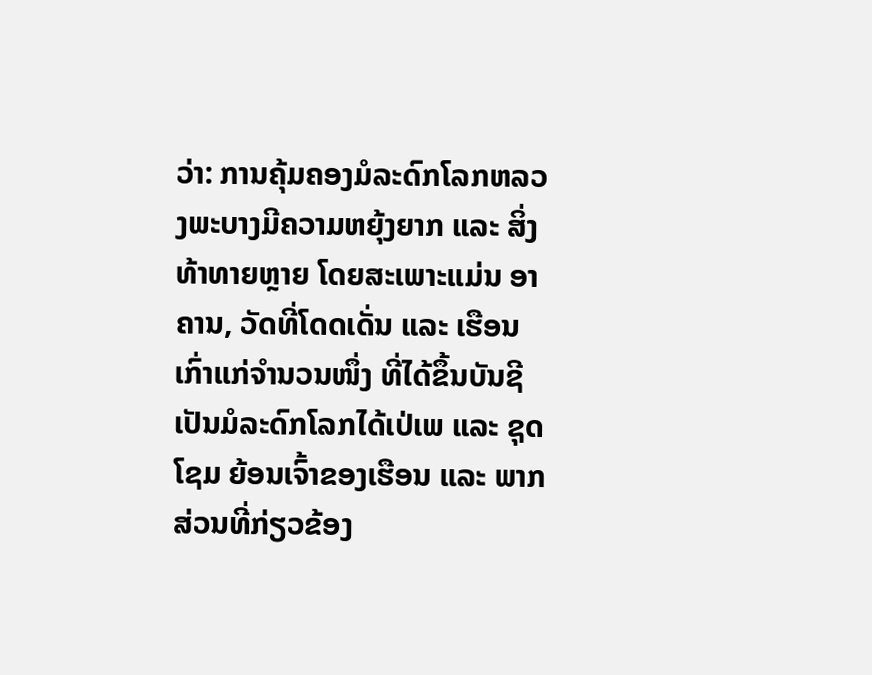ວ່າ: ການຄຸ້ມຄອງມໍລະດົກໂລກຫລວງພະບາງມີຄວາມຫຍຸ້ງຍາກ ແລະ ສິ່ງທ້າທາຍຫຼາຍ ໂດຍສະເພາະແມ່ນ ອາຄານ, ວັດທີ່ໂດດເດັ່ນ ແລະ ເຮືອນເກົ່າແກ່ຈຳນວນໜຶ່ງ ທີ່ໄດ້ຂຶ້ນບັນຊີເປັນມໍລະດົກໂລກໄດ້ເປ່ເພ ແລະ ຊຸດໂຊມ ຍ້ອນເຈົ້າຂອງເຮືອນ ແລະ ພາກສ່ວນທີ່ກ່ຽວຂ້ອງ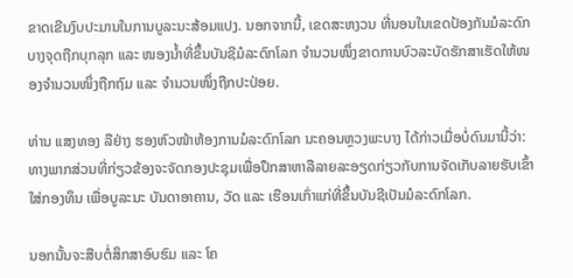ຂາດເຂີນງົບປະມານໃນການບູລະນະສ້ອມແປງ. ນອກຈາກນີ້, ເຂດສະຫງວນ ທີ່ນອນໃນເຂດປ້ອງກັນມໍລະດົກບາງຈຸດຖືກບຸກລຸກ ແລະ ໜອງນໍ້າທີ່ຂຶ້ນບັນຊີມໍລະດົກໂລກ ຈໍານວນໜຶ່ງຂາດການບົວລະບັດຮັກສາເຮັດໃຫ້ໜອງຈໍານວນໜຶ່ງຖືກຖົມ ແລະ ຈຳນວນໜຶ່ງຖືກປະປ່ອຍ.

ທ່ານ ແສງທອງ ລືຢ່າງ ຮອງຫົວໜ້າຫ້ອງການມໍລະດົກໂລກ ນະຄອນຫຼວງພະບາງ ໄດ້ກ່າວເມື່ອບໍ່ດົນມານີ້ວ່າ: ທາງພາກສ່ວນທີ່ກ່ຽວຂ້ອງຈະຈັດກອງປະຊຸມເພື່ອປຶກສາຫາລືລາຍລະອຽດກ່ຽວກັບການຈັດເກັບລາຍຮັບເຂົ້າໃສ່ກອງທຶນ ເພື່ອບູລະນະ ບັນດາອາຄານ, ວັດ ແລະ ເຮືອນເກົ່າແກ່ທີ່ຂຶ້ນບັນຊີເປັນມໍລະດົກໂລກ.

ນອກນັ້ນຈະສືບຕໍ່ສຶກສາອົບຮົມ ແລະ ໂຄ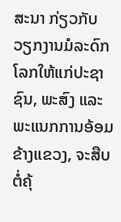ສະນາ ກ່ຽວກັບວຽກງານມໍລະດົກໂລກໃຫ້ແກ່ປະຊາຊົນ, ພະສົງ ແລະ ພະແນກການອ້ອມຂ້າງແຂວງ, ຈະສືບຕໍ່ຄຸ້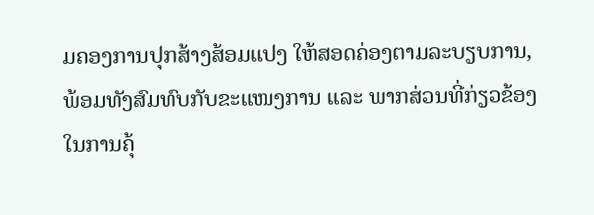ມຄອງການປຸກສ້າງສ້ອມແປງ ໃຫ້ສອດຄ່ອງຕາມລະບຽບການ, ພ້ອມທັງສົມທົບກັບຂະແໜງການ ແລະ ພາກສ່ວນທີ່ກ່ຽວຂ້ອງໃນການຄຸ້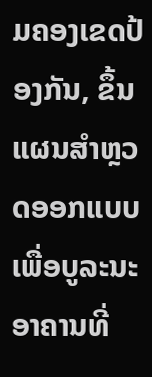ມຄອງເຂດປ້ອງກັນ, ຂຶ້ນແຜນສໍາຫຼວດອອກແບບເພື່ອບູລະນະອາຄານທີ່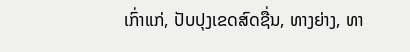ເກົ່າແກ່, ປັບປຸງເຂດສົດຊື່ນ, ທາງຍ່າງ, ທາ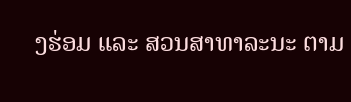ງຮ່ອມ ແລະ ສວນສາທາລະນະ ຕາມ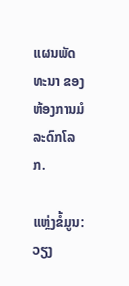ແຜນພັດທະນາ ຂອງຫ້ອງການມໍລະດົກໂລກ.

ແຫຼ່ງຂໍ້ມູນ: ວຽງ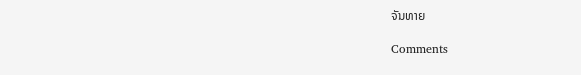ຈັນທາຍ

Comments